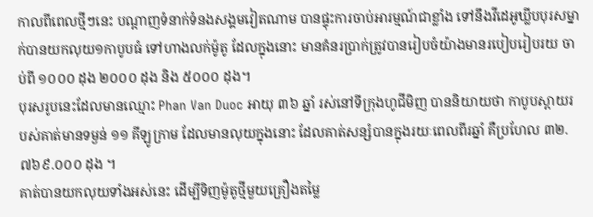កាលពីពេលថ្មីៗនេះ បណ្តាញទំនាក់ទំនងសង្គមវៀតណាម បានផ្ទុះការចាប់អារម្មណ៍ជាខ្លាំង ទៅនឹងវីដេអូឃ្លីបបុរសម្នាក់បានយកលុយ១កាបូបធំ ទៅហាងលក់ម៉ូតូ ដែលក្នុងនោះ មានគំនរប្រាក់ត្រូវបានរៀបចំយ៉ាងមានរបៀបរៀបរយ ចាប់ពី ១០០០ ដុង ២០០០ ដុង និង ៥០០០ ដុង។
បុរសរូបនេះដែលមានឈ្មោះ Phan Van Duoc អាយុ ៣៦ ឆ្នាំ រស់នៅទីក្រុងហូជីមិញ បាននិយាយថា កាបូបស្ពាយរបស់គាត់មានទម្ងន់ ១១ គីឡូក្រាម ដែលមានលុយក្នុងនោះ ដែលគាត់សន្សំបានក្នុងរយៈពេលពីរឆ្នាំ គឺប្រហែល ៣២.៧៦៩.០០០ ដុង ។
គាត់បានយកលុយទាំងអស់នេះ ដើម្បីទិញម៉ូតូថ្មីមួយគ្រឿងតម្លៃ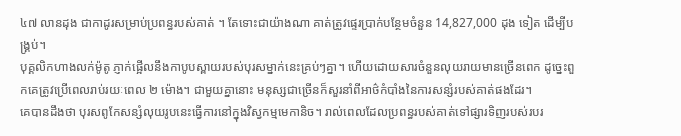៤៧ លានដុង ជាកាដូរសម្រាប់ប្រពន្ធរបស់គាត់ ។ តែទោះជាយ៉ាងណា គាត់ត្រូវផ្ទេរប្រាក់បន្ថែមចំនួន 14,827,000 ដុង ទៀត ដើម្បីបង្គ្រប់។
បុគ្គលិកហាងលក់ម៉ូតូ ភ្ញាក់ផ្អើលនឹងកាបូបស្ពាយរបស់បុរសម្នាក់នេះគ្រប់ៗគ្នា។ ហើយដោយសារចំនួនលុយរាយមានច្រើនពេក ដូច្នេះពួកគេត្រូវប្រើពេលរាប់រយៈពេល ២ ម៉ោង។ ជាមួយគ្នានោះ មនុស្សជាច្រើនក៏សួរនាំពីអាថ៌កំបាំងនៃការសន្សំរបស់គាត់ផងដែរ។
គេបានដឹងថា បុរសពូកែសន្សំលុយរូបនេះធ្វើការនៅក្នុងវិស្វកម្មមេកានិច។ រាល់ពេលដែលប្រពន្ធរបស់គាត់ទៅផ្សារទិញរបស់របរ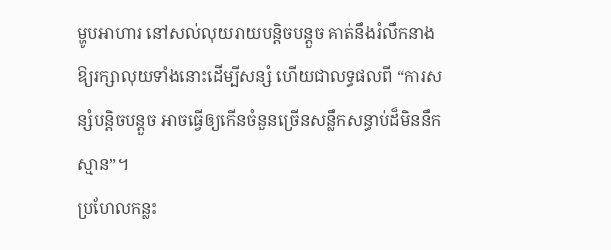ម្ហូបអាហារ នៅសល់លុយរាយបន្តិចបន្តួច គាត់នឹងរំលឹកនាងឱ្យរក្សាលុយទាំងនោះដើម្បីសន្សំ ហើយជាលទ្ធផលពី “ការសន្សំបន្តិចបន្តួច អាចធ្វើឲ្យកើនចំនួនច្រើនសន្លឹកសន្ធាប់ដ៏មិននឹកស្មាន”។
ប្រហែលកន្លះ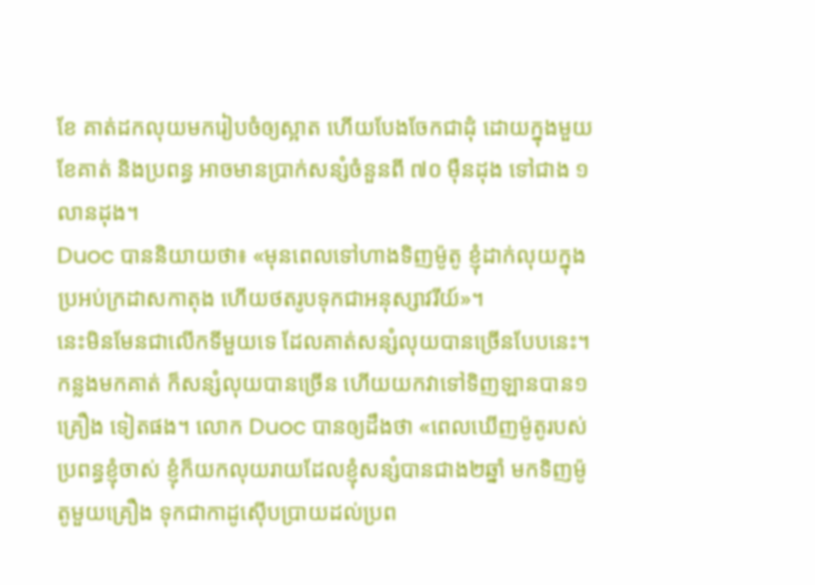ខែ គាត់ដកលុយមករៀបចំឲ្យស្អាត ហើយបែងចែកជាដុំ ដោយក្នុងមួយខែគាត់ និងប្រពន្ធ អាចមានប្រាក់សន្សំចំនួនពី ៧០ ម៉ឺនដុង ទៅជាង ១លានដុង។
Duoc បាននិយាយថា៖ «មុនពេលទៅហាងទិញម៉ូតូ ខ្ញុំដាក់លុយក្នុងប្រអប់ក្រដាសកាតុង ហើយថតរូបទុកជាអនុស្សាវរីយ៍»។
នេះមិនមែនជាលើកទីមួយទេ ដែលគាត់សន្សំលុយបានច្រើនបែបនេះ។ កន្លងមកគាត់ ក៏សន្សំលុយបានច្រើន ហើយយកវាទៅទិញឡានបាន១គ្រឿង ទៀតផង។ លោក Duoc បានឲ្យដឹងថា «ពេលឃើញម៉ូតូរបស់ប្រពន្ធខ្ញុំចាស់ ខ្ញុំក៏យកលុយរាយដែលខ្ញុំសន្សំបានជាង២ឆ្នាំ មកទិញម៉ូតូមួយគ្រឿង ទុកជាកាដូស៊ើបប្រាយដល់ប្រព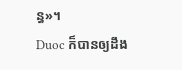ន្ធ»។
Duoc ក៏បានឲ្យដឹង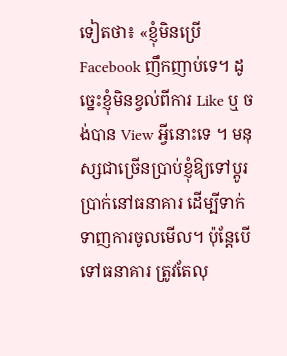ទៀតថា៖ «ខ្ញុំមិនប្រើ Facebook ញឹកញាប់ទេ។ ដូច្នេះខ្ញុំមិនខ្វល់ពីការ Like ឬ ចង់បាន View អ្វីនោះទេ ។ មនុស្សជាច្រើនប្រាប់ខ្ញុំឱ្យទៅប្តូរប្រាក់នៅធនាគារ ដើម្បីទាក់ទាញការចូលមើល។ ប៉ុន្តែបើទៅធនាគារ ត្រូវតែលុ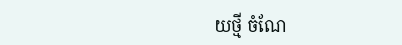យថ្មី ចំណែ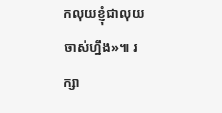កលុយខ្ញុំជាលុយចាស់ហ្នឹង»៕ រក្សា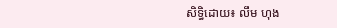សិទ្ធិដោយ៖ លឹម ហុង